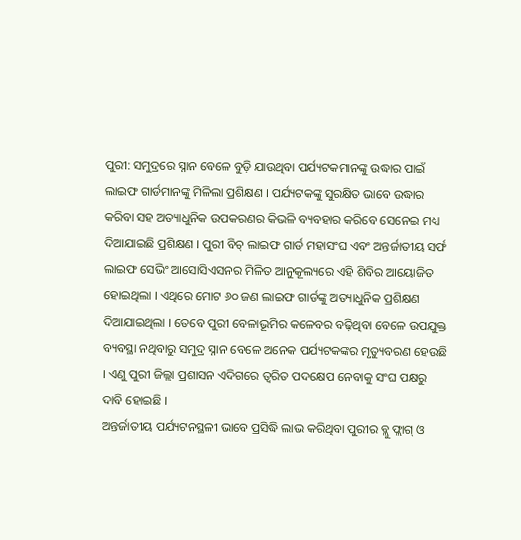ପୁରୀ: ସମୁଦ୍ରରେ ସ୍ନାନ ବେଳେ ବୁଡ଼ି ଯାଉଥିବା ପର୍ଯ୍ୟଟକମାନଙ୍କୁ ଉଦ୍ଧାର ପାଇଁ ଲାଇଫ ଗାର୍ଡମାନଙ୍କୁ ମିଳିଲା ପ୍ରଶିକ୍ଷଣ । ପର୍ଯ୍ୟଟକଙ୍କୁ ସୁରକ୍ଷିତ ଭାବେ ଉଦ୍ଧାର କରିବା ସହ ଅତ୍ୟାଧୁନିକ ଉପକରଣର କିଭଳି ବ୍ୟବହାର କରିବେ ସେନେଇ ମଧ୍ୟ ଦିଆଯାଇଛି ପ୍ରଶିକ୍ଷଣ । ପୁରୀ ବିଚ୍ ଲାଇଫ ଗାର୍ଡ ମହାସଂଘ ଏବଂ ଅନ୍ତର୍ଜାତୀୟ ସର୍ଫ ଲାଇଫ ସେଭିଂ ଆସୋସିଏସନର ମିଳିତ ଆନୁକୂଲ୍ୟରେ ଏହି ଶିବିର ଆୟୋଜିତ ହୋଇଥିଲା । ଏଥିରେ ମୋଟ ୬୦ ଜଣ ଲାଇଫ ଗାର୍ଡଙ୍କୁ ଅତ୍ୟାଧୁନିକ ପ୍ରଶିକ୍ଷଣ ଦିଆଯାଇଥିଲା । ତେବେ ପୁରୀ ବେଳାଭୂମିର କଳେବର ବଢ଼ିଥିବା ବେଳେ ଉପଯୁକ୍ତ ବ୍ୟବସ୍ଥା ନଥିବାରୁ ସମୁଦ୍ର ସ୍ନାନ ବେଳେ ଅନେକ ପର୍ଯ୍ୟଟକଙ୍କର ମୃତ୍ୟୁବରଣ ହେଉଛି । ଏଣୁ ପୁରୀ ଜିଲ୍ଲା ପ୍ରଶାସନ ଏଦିଗରେ ତ୍ୱରିତ ପଦକ୍ଷେପ ନେବାକୁ ସଂଘ ପକ୍ଷରୁ ଦାବି ହୋଇଛି ।
ଅନ୍ତର୍ଜାତୀୟ ପର୍ଯ୍ୟଟନସ୍ଥଳୀ ଭାବେ ପ୍ରସିଦ୍ଧି ଲାଭ କରିଥିବା ପୁରୀର ବ୍ଲୁ ଫ୍ଲାଗ୍ ଓ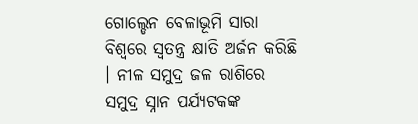ଗୋଲ୍ଡେନ ବେଳାଭୂମି ସାରା ବିଶ୍ବରେ ସ୍ବତନ୍ତ୍ର କ୍ଷାତି ଅର୍ଜନ କରିଛି । ନୀଳ ସମୁଦ୍ର ଜଳ ରାଶିରେ ସମୁଦ୍ର ସ୍ନାନ ପର୍ଯ୍ୟଟକଙ୍କ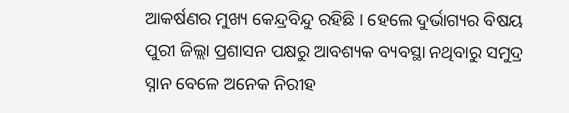ଆକର୍ଷଣର ମୁଖ୍ୟ କେନ୍ଦ୍ରବିନ୍ଦୁ ରହିଛି । ହେଲେ ଦୁର୍ଭାଗ୍ୟର ବିଷୟ ପୁରୀ ଜିଲ୍ଲା ପ୍ରଶାସନ ପକ୍ଷରୁ ଆବଶ୍ୟକ ବ୍ୟବସ୍ଥା ନଥିବାରୁ ସମୁଦ୍ର ସ୍ନାନ ବେଳେ ଅନେକ ନିରୀହ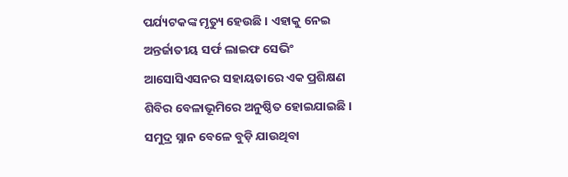ପର୍ଯ୍ୟଟକଙ୍କ ମୃତ୍ୟୁ ହେଉଛି । ଏହାକୁ ନେଇ ଅନ୍ତର୍ଜାତୀୟ ସର୍ଫ ଲାଇଫ ସେଭିଂ ଆସୋସିଏସନର ସହାୟତାରେ ଏକ ପ୍ରଶିକ୍ଷଣ ଶିବିର ବେଳାଭୂମିରେ ଅନୁଷ୍ଠିତ ହୋଇଯାଇଛି । ସମୁଦ୍ର ସ୍ନାନ ବେଳେ ବୁଡ଼ି ଯାଉଥିବା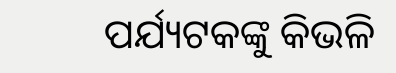ପର୍ଯ୍ୟଟକଙ୍କୁ କିଭଳି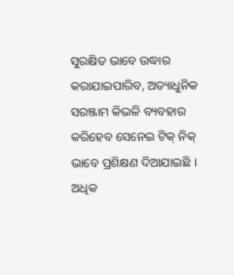ସୁରକ୍ଷିତ ଭାବେ ଉଦ୍ଧାର କରାଯାଇପାରିବ, ଅତ୍ୟାଧୁନିକ ସରଞ୍ଜାମ କିଭଳି ବ୍ୟବହାର କରିହେବ ସେନେଇ ଟିକ୍ ନିକ୍ ଭାବେ ପ୍ରଶିକ୍ଷଣ ଦିଆଯାଇଛି ।
ଅଧିକ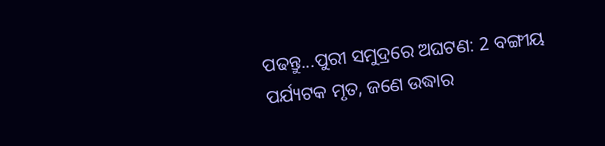ପଢନ୍ତୁ...ପୁରୀ ସମୁଦ୍ରରେ ଅଘଟଣ: 2 ବଙ୍ଗୀୟ ପର୍ଯ୍ୟଟକ ମୃତ, ଜଣେ ଉଦ୍ଧାର